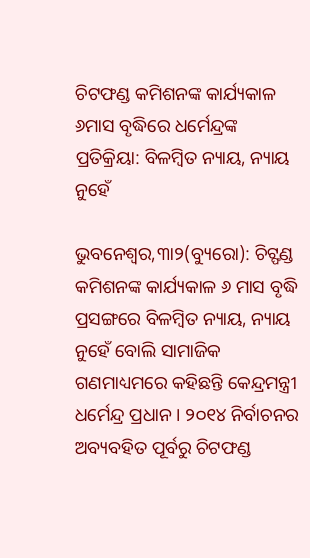ଚିଟଫଣ୍ଡ କମିଶନଙ୍କ କାର୍ଯ୍ୟକାଳ ୬ମାସ ବୃଦ୍ଧିରେ ଧର୍ମେନ୍ଦ୍ରଙ୍କ ପ୍ରତିକ୍ରିୟା: ବିଳମ୍ବିତ ନ୍ୟାୟ, ନ୍ୟାୟ ନୁହେଁ

ଭୁବନେଶ୍ୱର,୩ା୨(ବ୍ୟୁରୋ): ଚିଟ୍ଫଣ୍ଡ କମିଶନଙ୍କ କାର୍ଯ୍ୟକାଳ ୬ ମାସ ବୃଦ୍ଧି ପ୍ରସଙ୍ଗରେ ବିଳମ୍ବିତ ନ୍ୟାୟ, ନ୍ୟାୟ ନୁହେଁ ବୋଲି ସାମାଜିକ ଗଣମାଧ୍ୟମରେ କହିଛନ୍ତି କେନ୍ଦ୍ରମନ୍ତ୍ରୀ ଧର୍ମେନ୍ଦ୍ର ପ୍ରଧାନ । ୨୦୧୪ ନିର୍ବାଚନର ଅବ୍ୟବହିତ ପୂର୍ବରୁ ଚିଟଫଣ୍ଡ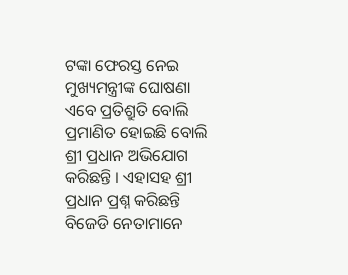ଟଙ୍କା ଫେରସ୍ତ ନେଇ ମୁଖ୍ୟମନ୍ତ୍ରୀଙ୍କ ଘୋଷଣା ଏବେ ପ୍ରତିଶ୍ରୁତି ବୋଲି ପ୍ରମାଣିତ ହୋଇଛି ବୋଲି ଶ୍ରୀ ପ୍ରଧାନ ଅଭିଯୋଗ କରିଛନ୍ତି । ଏହାସହ ଶ୍ରୀ ପ୍ରଧାନ ପ୍ରଶ୍ନ କରିଛନ୍ତି ବିଜେଡି ନେତାମାନେ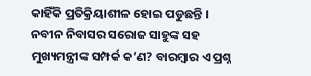କାହିଁକି ପ୍ରତିକ୍ରିୟାଶୀଳ ହୋଇ ପଡୁଛନ୍ତି ।
ନବୀନ ନିବାସର ସରୋଜ ସାହୁଙ୍କ ସହ ମୁଖ୍ୟମନ୍ତ୍ରୀଙ୍କ ସମ୍ପର୍କ କ’ଣ? ବାରମ୍ବାର ଏ ପ୍ରଶ୍ନ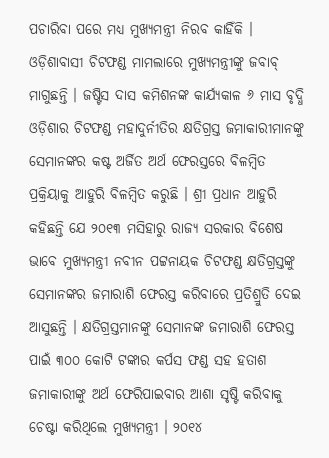ପଚାରିବା ପରେ ମଧ୍ୟ ମୁଖ୍ୟମନ୍ତ୍ରୀ ନିରବ କାହିଁକି । ଓଡ଼ିଶାବାସୀ ଚିଟଫଣ୍ଡ ମାମଲାରେ ମୁଖ୍ୟମନ୍ତ୍ରୀଙ୍କୁ ଜବାବ୍ ମାଗୁଛନ୍ତି । ଜଷ୍ଟିସ ଦାସ କମିଶନଙ୍କ କାର୍ଯ୍ୟକାଳ ୬ ମାସ ବୃଦ୍ଧି ଓଡ଼ିଶାର ଚିଟଫଣ୍ଡ ମହାଦୁର୍ନୀତିର କ୍ଷତିଗ୍ରସ୍ତ ଜମାକାରୀମାନଙ୍କୁ ସେମାନଙ୍କର କଷ୍ଟ ଅର୍ଜିତ ଅର୍ଥ ଫେରସ୍ତରେ ବିଳମ୍ବିତ ପ୍ରକ୍ରିୟାକୁ ଆହୁରି ବିଳମ୍ବିତ କରୁଛି । ଶ୍ରୀ ପ୍ରଧାନ ଆହୁରି କହିଛନ୍ତି ଯେ ୨୦୧୩ ମସିହାରୁ ରାଜ୍ୟ ସରକାର ବିଶେଷ ଭାବେ ମୁଖ୍ୟମନ୍ତ୍ରୀ ନବୀନ ପଟ୍ଟନାୟକ ଚିଟଫଣ୍ଡ କ୍ଷତିଗ୍ରସ୍ତଙ୍କୁ ସେମାନଙ୍କର ଜମାରାଶି ଫେରସ୍ତ କରିବାରେ ପ୍ରତିଶ୍ରୁତି ଦେଇ ଆସୁଛନ୍ତି । କ୍ଷତିଗ୍ରସ୍ତମାନଙ୍କୁ ସେମାନଙ୍କ ଜମାରାଶି ଫେରସ୍ତ ପାଇଁ ୩୦୦ କୋଟି ଟଙ୍କାର କର୍ପସ ଫଣ୍ଡ ସହ ହତାଶ ଜମାକାରୀଙ୍କୁ ଅର୍ଥ ଫେରିପାଇବାର ଆଶା ସୃଷ୍ଟି କରିବାକୁ ଚେଷ୍ଟା କରିଥିଲେ ମୁଖ୍ୟମନ୍ତ୍ରୀ । ୨୦୧୪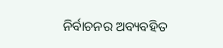ନିର୍ବାଚନର ଅବ୍ୟବହିତ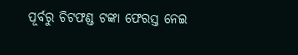ପୂର୍ବରୁ ଚିଟଫଣ୍ଡ ଟଙ୍କା ଫେରସ୍ତ ନେଇ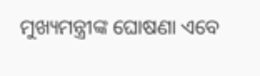ମୁଖ୍ୟମନ୍ତ୍ରୀଙ୍କ ଘୋଷଣା ଏବେ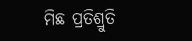ମିଛ ପ୍ରତିଶ୍ରୁତି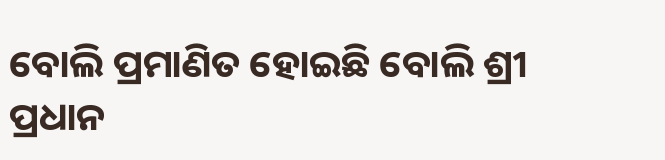ବୋଲି ପ୍ରମାଣିତ ହୋଇଛି ବୋଲି ଶ୍ରୀ ପ୍ରଧାନ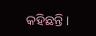କହିଛନ୍ତି ।